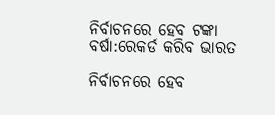ନିର୍ବାଚନରେ ହେବ ଟଙ୍କା ବର୍ଷା:ରେକର୍ଡ କରିବ ଭାରତ

ନିର୍ବାଚନରେ ହେବ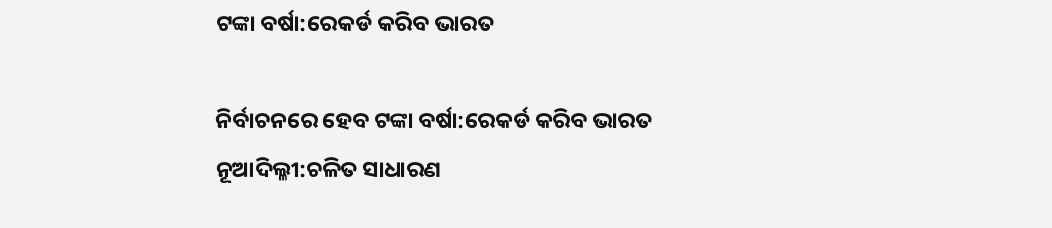ଟଙ୍କା ବର୍ଷା:ରେକର୍ଡ କରିବ ଭାରତ

ନିର୍ବାଚନରେ ହେବ ଟଙ୍କା ବର୍ଷା:ରେକର୍ଡ କରିବ ଭାରତ
ନୂଆଦିଲ୍ଳୀ:ଚଳିତ ସାଧାରଣ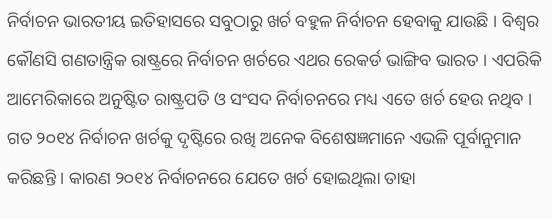ନିର୍ବାଚନ ଭାରତୀୟ ଇତିହାସରେ ସବୁଠାରୁ ଖର୍ଚ ବହୁଳ ନିର୍ବାଚନ ହେବାକୁ ଯାଉଛି । ବିଶ୍ୱର କୌଣସି ଗଣତାନ୍ତ୍ରିକ ରାଷ୍ଟ୍ରରେ ନିର୍ବାଚନ ଖର୍ଚରେ ଏଥର ରେକର୍ଡ ଭାଙ୍ଗିବ ଭାରତ । ଏପରିକି ଆମେରିକାରେ ଅନୁଷ୍ଟିତ ରାଷ୍ଟ୍ରପତି ଓ ସଂସଦ ନିର୍ବାଚନରେ ମଧ୍ୟ ଏତେ ଖର୍ଚ ହେଉ ନଥିବ । ଗତ ୨୦୧୪ ନିର୍ବାଚନ ଖର୍ଚକୁ ଦୃଷ୍ଟିରେ ରଖି ଅନେକ ବିଶେଷଜ୍ଞମାନେ ଏଭଳି ପୂର୍ବାନୁମାନ କରିଛନ୍ତି । କାରଣ ୨୦୧୪ ନିର୍ବାଚନରେ ଯେତେ ଖର୍ଚ ହୋଇଥିଲା ତାହା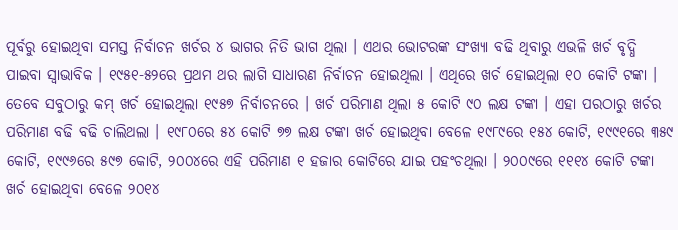ପୂର୍ବରୁ ହୋଇଥିବା ସମସ୍ତ ନିର୍ବାଚନ ଖର୍ଚର ୪ ଭାଗର ନିତି ଭାଗ ଥିଲା । ଏଥର ଭୋଟରଙ୍କ ସଂଖ୍ୟା ବଢି ଥିବାରୁ ଏଭଳି ଖର୍ଚ ବୃଦ୍ଧି ପାଇବା ସ୍ୱାଭାବିକ । ୧୯୫୧-୫୨ରେ ପ୍ରଥମ ଥର ଲାଗି ସାଧାରଣ ନିର୍ବାଚନ ହୋଇଥିଲା । ଏଥିରେ ଖର୍ଚ ହୋଇଥିଲା ୧୦ କୋଟି ଟଙ୍କା । ତେବେ ସବୁଠାରୁ କମ୍ ଖର୍ଚ ହୋଇଥିଲା ୧୯୫୭ ନିର୍ବାଚନରେ । ଖର୍ଚ ପରିମାଣ ଥିଲା ୫ କୋଟି ୯୦ ଲକ୍ଷ ଟଙ୍କା । ଏହା ପରଠାରୁ ଖର୍ଚର ପରିମାଣ ବଢି ବଢି ଚାଲିଥଲା । ୧୯୮୦ରେ ୫୪ କୋଟି ୭୭ ଲକ୍ଷ ଟଙ୍କା ଖର୍ଚ ହୋଇଥିବା ବେଳେ ୧୯୮୯ରେ ୧୫୪ କୋଟି, ୧୯୯୧ରେ ୩୫୯ କୋଟି, ୧୯୯୬ରେ ୫୯୭ କୋଟି, ୨୦୦୪ରେ ଏହି ପରିମାଣ ୧ ହଜାର କୋଟିରେ ଯାଇ ପହଂଚଥିଲା । ୨୦୦୯ରେ ୧୧୧୪ କୋଟି ଟଙ୍କା ଖର୍ଚ ହୋଇଥିବା ବେଳେ ୨୦୧୪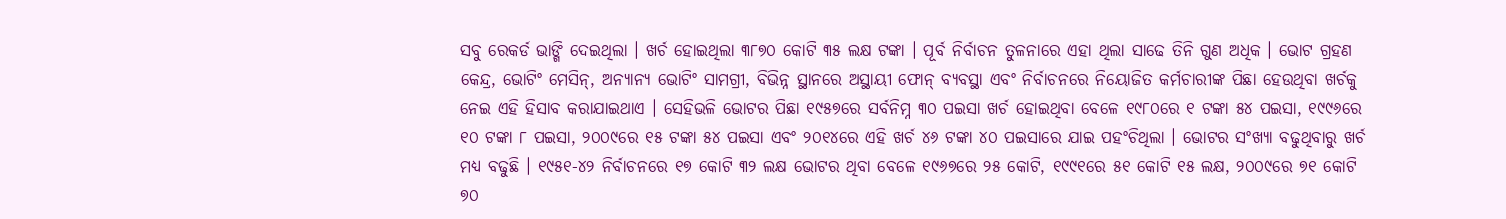ସବୁ ରେକର୍ଡ ଭାଙ୍ଗି ଦେଇଥିଲା । ଖର୍ଚ ହୋଇଥିଲା ୩୮୭୦ କୋଟି ୩୫ ଲକ୍ଷ ଟଙ୍କା । ପୂର୍ବ ନିର୍ବାଚନ ତୁଳନାରେ ଏହା ଥିଲା ସାଢେ ତିନି ଗୁଣ ଅଧିକ । ଭୋଟ ଗ୍ରହଣ କେନ୍ଦ୍ର, ଭୋଟିଂ ମେସିନ୍, ଅନ୍ୟାନ୍ୟ ଭୋଟିଂ ସାମଗ୍ରୀ, ବିଭିନ୍ନ ସ୍ଥାନରେ ଅସ୍ଥାୟୀ ଫୋନ୍ ବ୍ୟବସ୍ଥା ଏବଂ ନିର୍ବାଚନରେ ନିୟୋଜିତ କର୍ମଚାରୀଙ୍କ ପିଛା ହେଉଥିବା ଖର୍ଚକୁ ନେଇ ଏହି ହିସାବ କରାଯାଇଥାଏ । ସେହିଭଳି ଭୋଟର ପିଛା ୧୯୫୭ରେ ସର୍ବନିମ୍ନ ୩୦ ପଇସା ଖର୍ଚ ହୋଇଥିବା ବେଳେ ୧୯୮୦ରେ ୧ ଟଙ୍କା ୫୪ ପଇସା, ୧୯୯୬ରେ ୧୦ ଟଙ୍କା ୮ ପଇସା, ୨୦୦୯ରେ ୧୫ ଟଙ୍କା ୫୪ ପଇସା ଏବଂ ୨୦୧୪ରେ ଏହି ଖର୍ଚ ୪୬ ଟଙ୍କା ୪୦ ପଇସାରେ ଯାଇ ପହଂଚିଥିଲା । ଭୋଟର ସଂଖ୍ୟା ବଢୁଥିବାରୁ ଖର୍ଚ ମଧ୍ୟ ବଢୁଛି । ୧୯୫୧-୪୨ ନିର୍ବାଚନରେ ୧୭ କୋଟି ୩୨ ଲକ୍ଷ ଭୋଟର ଥିବା ବେଳେ ୧୯୬୭ରେ ୨୫ କୋଟି, ୧୯୯୧ରେ ୫୧ କୋଟି ୧୫ ଲକ୍ଷ, ୨୦୦୯ରେ ୭୧ କୋଟି ୭୦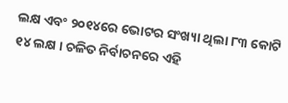ଲକ୍ଷ ଏବଂ ୨୦୧୪ରେ ଭୋଟର ସଂଖ୍ୟା ଥିଲା ୮୩ କୋଟି ୧୪ ଲକ୍ଷ । ଚଳିତ ନିର୍ବାଚନରେ ଏହି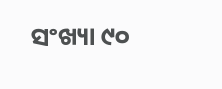ସଂଖ୍ୟା ୯୦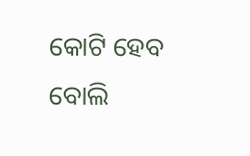କୋଟି ହେବ ବୋଲି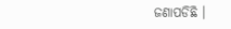ଜଣାପଡିଛି ।